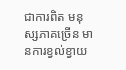ជាការពិត មនុស្សភាគច្រើន មានការខ្វល់ខ្វាយ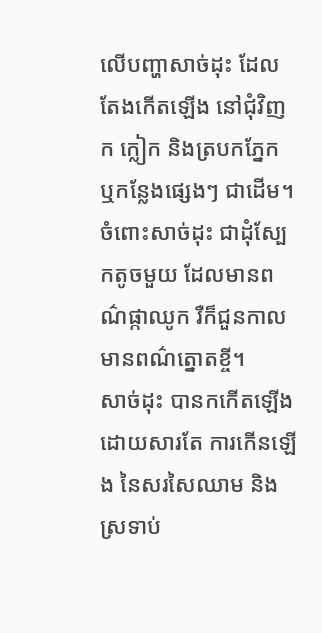លើបញ្ហាសាច់ដុះ ដែលតែងកើតឡើង នៅជុំវិញ ក ក្លៀក និងត្របកភ្នែក ឬកន្លែងផ្សេងៗ ជាដើម។ ចំពោះសាច់ដុះ ជាដុំស្បែកតូចមួយ ដែលមានពណ៌ផ្កាឈូក រឺក៏ជួនកាល មានពណ៌ត្នោតខ្ចី។
សាច់ដុះ បានកកើតឡើង ដោយសារតែ ការកើនឡើង នៃសរសៃឈាម និងស្រទាប់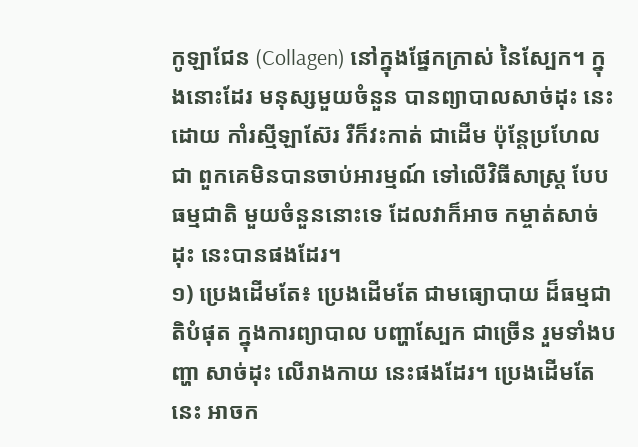កូឡាជែន (Collagen) នៅក្នុងផ្នែកក្រាស់ នៃស្បែក។ ក្នុងនោះដែរ មនុស្សមួយចំនួន បានព្យាបាលសាច់ដុះ នេះដោយ កាំរស្មីឡាស៊ែរ រឺក៏វះកាត់ ជាដើម ប៉ុន្តែប្រហែលជា ពួកគេមិនបានចាប់អារម្មណ៍ ទៅលើវិធីសាស្ត្រ បែបធម្មជាតិ មួយចំនួននោះទេ ដែលវាក៏អាច កម្ចាត់សាច់ដុះ នេះបានផងដែរ។
១) ប្រេងដើមតែ៖ ប្រេងដើមតែ ជាមធ្យោបាយ ដ៏ធម្មជាតិបំផុត ក្នុងការព្យាបាល បញ្ហាស្បែក ជាច្រើន រួមទាំងបញ្ហា សាច់ដុះ លើរាងកាយ នេះផងដែរ។ ប្រេងដើមតែនេះ អាចក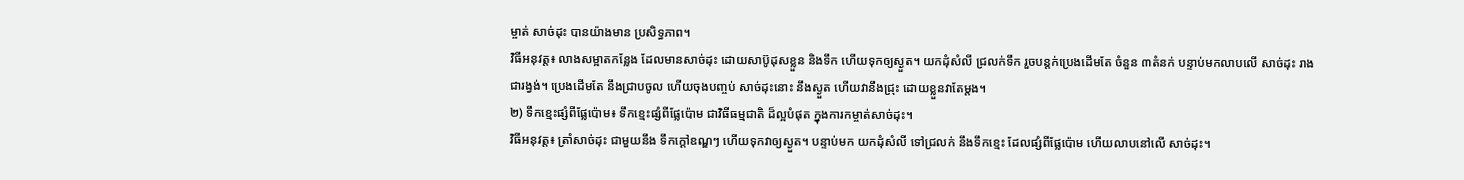ម្ចាត់ សាច់ដុះ បានយ៉ាងមាន ប្រសិទ្ធភាព។
វិធីអនុវត្ត៖ លាងសម្អាតកន្លែង ដែលមានសាច់ដុះ ដោយសាប៊ូដុសខ្លួន និងទឹក ហើយទុកឲ្យស្ងួត។ យកដុំសំលី ជ្រលក់ទឹក រួចបន្តក់ប្រេងដើមតែ ចំនួន ៣តំនក់ បន្ទាប់មកលាបលើ សាច់ដុះ រាងជារង្វង់។ ប្រេងដើមតែ នឹងជ្រាបចូល ហើយចុងបញ្ចប់ សាច់ដុះនោះ នឹងស្ងួត ហើយវានឹងជ្រុះ ដោយខ្លួនវាតែម្តង។
២) ទឹកខ្មេះផ្សំពីផ្លែប៉ោម៖ ទឹកខ្មេះផ្សំពីផ្លែប៉ោម ជាវិធីធម្មជាតិ ដ៏ល្អបំផុត ក្នុងការកម្ចាត់សាច់ដុះ។
វិធីអនុវត្ត៖ ត្រាំសាច់ដុះ ជាមួយនឹង ទឹកក្តៅឧណ្ឌៗ ហើយទុកវាឲ្យស្ងួត។ បន្ទាប់មក យកដុំសំលី ទៅជ្រលក់ នឹងទឹកខ្មេះ ដែលផ្សំពីផ្លែប៉ោម ហើយលាបនៅលើ សាច់ដុះ។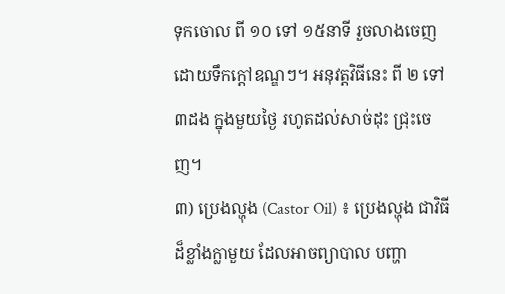ទុកចោល ពី ១០ ទៅ ១៥នាទី រួចលាងចេញ ដោយទឹកក្តៅឧណ្ឌៗ។ អនុវត្តវិធីនេះ ពី ២ ទៅ ៣ដង ក្នុងមួយថ្ងៃ រហូតដល់សាច់ដុះ ជ្រុះចេញ។
៣) ប្រេងល្ហុង (Castor Oil) ៖ ប្រេងល្ហុង ជាវិធីដ៏ខ្លាំងក្លាមួយ ដែលអាចព្យាបាល បញ្ហា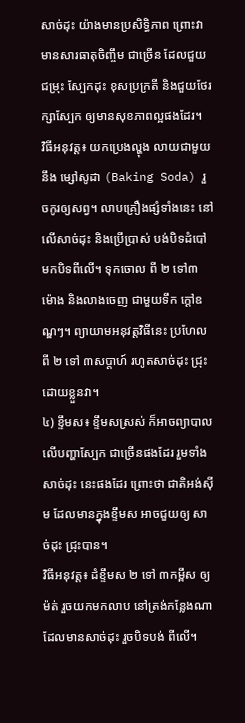សាច់ដុះ យ៉ាងមានប្រសិទ្ធិភាព ព្រោះវាមានសារធាតុចិញ្ចឹម ជាច្រើន ដែលជួយជម្រុះ ស្បែកដុះ ខុសប្រក្រតី និងជួយថែរក្សាស្បែក ឲ្យមានសុខភាពល្អផងដែរ។
វិធីអនុវត្ត៖ យកប្រេងល្ហុង លាយជាមួយនឹង ម្សៅសូដា (Baking Soda) រួចកូរឲ្យសព្វ។ លាបគ្រឿងផ្សំទាំងនេះ នៅលើសាច់ដុះ និងប្រើប្រាស់ បង់បិទដំបៅ មកបិទពីលើ។ ទុកចោល ពី ២ ទៅ៣ ម៉ោង និងលាងចេញ ជាមួយទឹក ក្តៅឧណ្ឌៗ។ ព្យាយាមអនុវត្តវិធីនេះ ប្រហែល ពី ២ ទៅ ៣សប្តាហ៍ រហូតសាច់ដុះ ជ្រុះដោយខ្លួនវា។
៤) ខ្ទឹមស៖ ខ្ទឹមសស្រស់ ក៏អាចព្យាបាល លើបញ្ហាស្បែក ជាច្រើនផងដែរ រួមទាំងសាច់ដុះ នេះផងដែរ ព្រោះថា ជាតិអង់ស៊ីម ដែលមានក្នុងខ្ទឹមស អាចជួយឲ្យ សាច់ដុះ ជ្រុះបាន។
វិធីអនុវត្ត៖ ដំខ្ទឹមស ២ ទៅ ៣កម្ពឹស ឲ្យម៉ត់ រួចយកមកលាប នៅត្រង់កន្លែងណា ដែលមានសាច់ដុះ រួចបិទបង់ ពីលើ។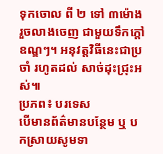ទុកចោល ពី ២ ទៅ ៣ម៉ោង រួចលាងចេញ ជាមួយទឹកក្តៅឧណ្ឌៗ។ អនុវត្តវិធីនេះជាប្រចាំ រហូតដល់ សាច់ដុះជ្រុះអស់៕
ប្រភព៖ បរទេស
បើមានព័ត៌មានបន្ថែម ឬ បកស្រាយសូមទា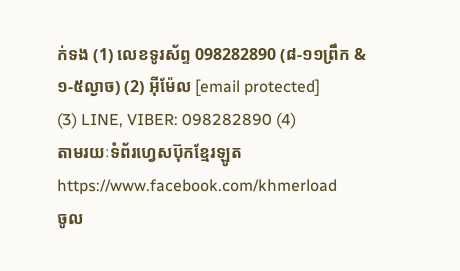ក់ទង (1) លេខទូរស័ព្ទ 098282890 (៨-១១ព្រឹក & ១-៥ល្ងាច) (2) អ៊ីម៉ែល [email protected]
(3) LINE, VIBER: 098282890 (4)
តាមរយៈទំព័រហ្វេសប៊ុកខ្មែរឡូត https://www.facebook.com/khmerload
ចូល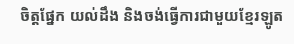ចិត្តផ្នែក យល់ដឹង និងចង់ធ្វើការជាមួយខ្មែរឡូត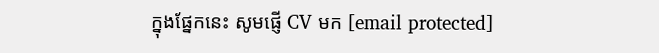ក្នុងផ្នែកនេះ សូមផ្ញើ CV មក [email protected]